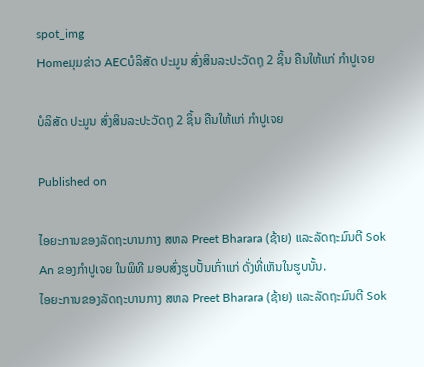spot_img
Homeມຸມຂ່າວ AECບໍລິສັດ ປະມູນ ສົ່ງສິນລະປະວັດຖຸ 2 ຊິ້ນ ຄືນໃຫ້ແກ່ ກຳປູເຈຍ

ບໍລິສັດ ປະມູນ ສົ່ງສິນລະປະວັດຖຸ 2 ຊິ້ນ ຄືນໃຫ້ແກ່ ກຳປູເຈຍ

Published on

ໄອຍະການຂອງລັດຖະບານກາງ ສຫລ Preet Bharara (ຊ້າຍ) ແລະລັດຖະມົນຕີ Sok An ຂອງກຳປູເຈຍ ໃນພິທີ ມອບສົ່ງຮູບປັ້ນເກົ່າແກ່ ດັ່ງທີ່ເຫັນໃນຮູບນັ້ນ.
ໄອຍະການຂອງລັດຖະບານກາງ ສຫລ Preet Bharara (ຊ້າຍ) ແລະລັດຖະມົນຕີ Sok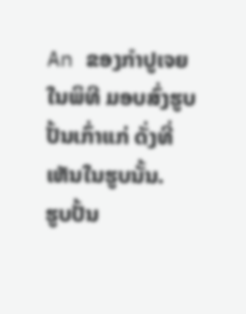An ຂອງກຳປູເຈຍ ໃນພິທີ ມອບສົ່ງຮູບປັ້ນເກົ່າແກ່ ດັ່ງທີ່ເຫັນໃນຮູບນັ້ນ.
ຮູບປັ້ນ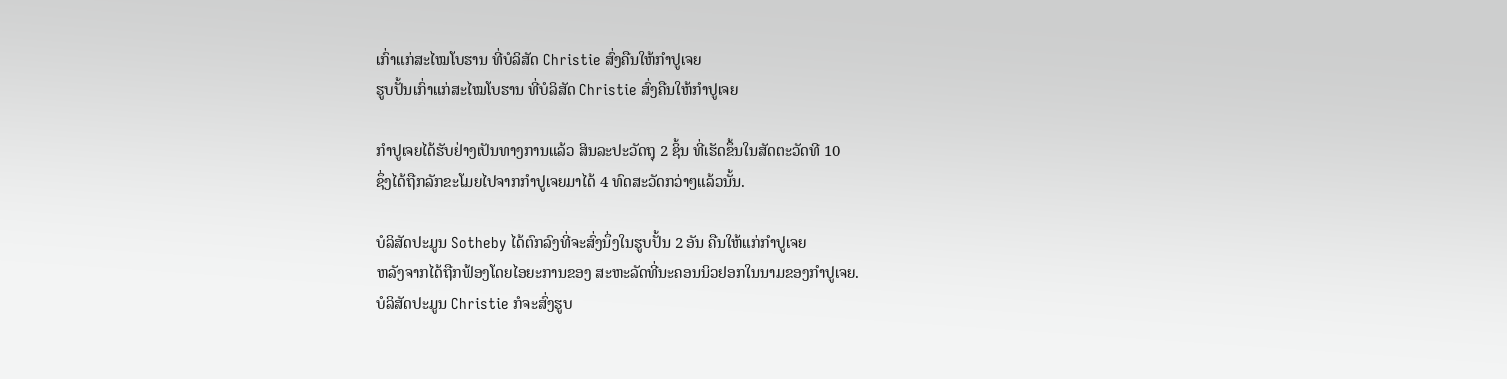ເກົ່າແກ່ສະໄໝໂບຮານ ທີ່ບໍລິສັດ Christie ສົ່ງຄືນໃຫ້ກຳປູເຈຍ
ຮູບປັ້ນເກົ່າແກ່ສະໄໝໂບຮານ ທີ່ບໍລິສັດ Christie ສົ່ງຄືນໃຫ້ກຳປູເຈຍ

ກຳປູເຈຍໄດ້ຮັບຢ່າງເປັນທາງການແລ້ວ ສິນລະປະວັດຖຸ 2 ຊິ້ນ ທີ່ເຮັດຂຶ້ນໃນສັດຕະວັດທີ 10
ຊຶ່ງໄດ້ຖືກລັກຂະໂມຍໄປຈາກກຳປູເຈຍມາໄດ້ 4 ທົດສະວັດກວ່າໆແລ້ວນັ້ນ.

ບໍລິສັດປະມູນ Sotheby ໄດ້ຕົກລົງທີ່ຈະສົ່ງນຶ່ງໃນຮູບປັ້ນ 2 ອັນ ຄືນໃຫ້ແກ່ກຳປູເຈຍ
ຫລັງຈາກໄດ້ຖືກຟ້ອງໂດຍໄອຍະການຂອງ ສະຫະລັດທີ່ນະຄອນນິວຢອກໃນນາມຂອງກຳປູເຈຍ.
ບໍລິສັດປະມູນ Christie ກໍຈະສົ່ງຮູບ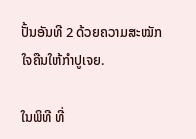ປັ້ນອັນທີ 2 ດ້ວຍຄວາມສະໝັກໃຈຄືນໃຫ້ກຳປູເຈຍ.

ໃນພິທີ ທີ່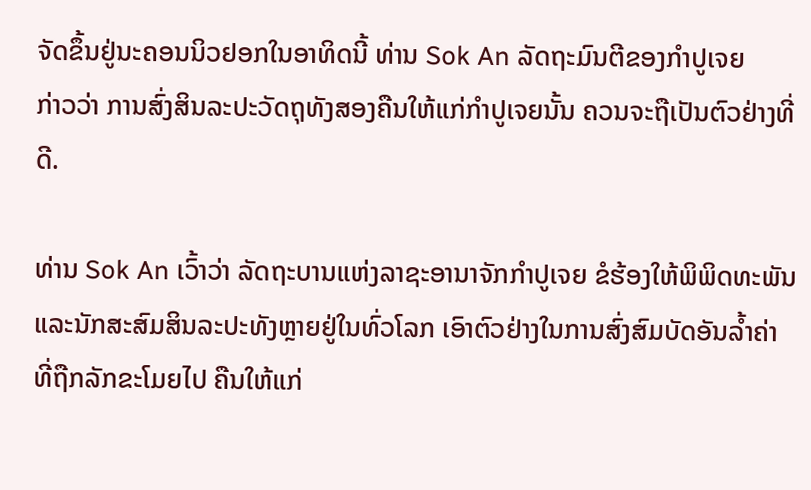ຈັດຂຶ້ນຢູ່ນະຄອນນິວຢອກໃນອາທິດນີ້ ທ່ານ Sok An ລັດຖະມົນຕີຂອງກຳປູເຈຍ
ກ່າວວ່າ ການສົ່ງສິນລະປະວັດຖຸທັງສອງຄືນໃຫ້ແກ່ກຳປູເຈຍນັ້ນ ຄວນຈະຖືເປັນຕົວຢ່າງທີ່ດີ.

ທ່ານ Sok An ເວົ້າວ່າ ລັດຖະບານແຫ່ງລາຊະອານາຈັກກຳປູເຈຍ ຂໍຮ້ອງໃຫ້ພິພິດທະພັນ
ແລະນັກສະສົມສິນລະປະທັງຫຼາຍຢູ່ໃນທົ່ວໂລກ ເອົາຕົວຢ່າງໃນການສົ່ງສົມບັດອັນລ້ຳຄ່າ
ທີ່ຖືກລັກຂະໂມຍໄປ ຄືນໃຫ້ແກ່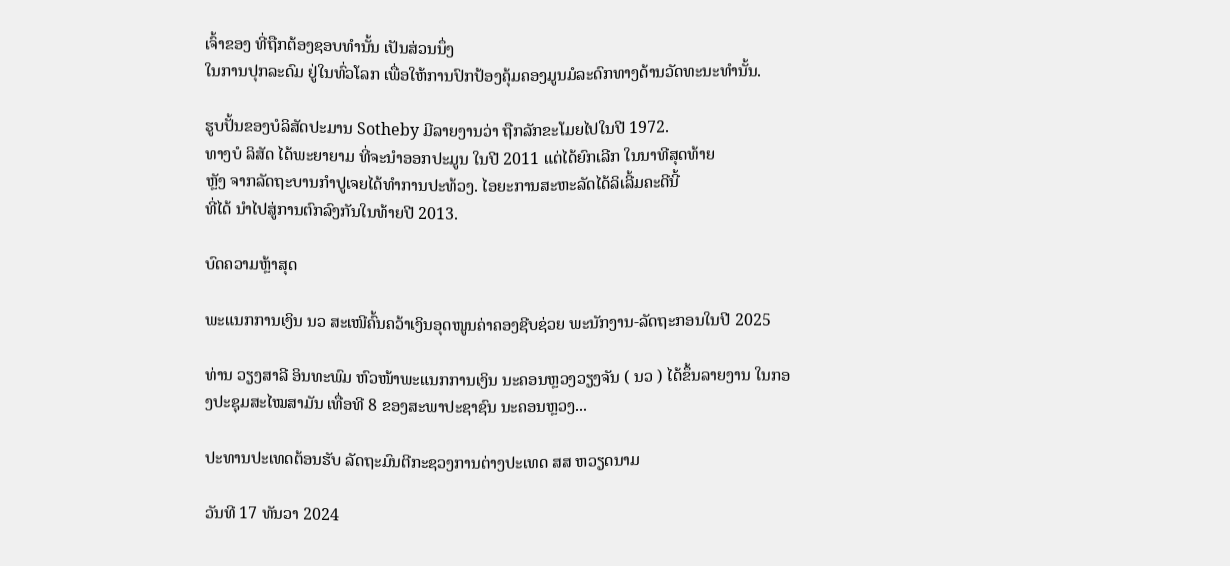ເຈົ້າຂອງ ທີ່ຖືກຕ້ອງຊອບທຳນັ້ນ ເປັນສ່ວນນຶ່ງ
ໃນການປຸກລະດົມ ຢູ່ໃນທົ່ວໂລກ ເພື່ອໃຫ້ການປົກປ້ອງຄຸ້ມຄອງມູນມໍລະດົກທາງດ້ານວັດທະນະທຳນັ້ນ.

ຮູບປັ້ນຂອງບໍລິສັດປະມານ Sotheby ມີລາຍງານວ່າ ຖືກລັກຂະໂມຍໄປໃນປີ 1972.
ທາງບໍ ລິສັດ ໄດ້ພະຍາຍາມ ທີ່ຈະນຳອອກປະມູນ ໃນປີ 2011 ແຕ່ໄດ້ຍົກເລີກ ໃນນາທີສຸດທ້າຍ
ຫຼັງ ຈາກລັດຖະບານກຳປູເຈຍໄດ້ທຳການປະທ້ວງ. ໄອຍະການສະຫະລັດໄດ້ລິເລີ້ມຄະດີນີ້
ທີ່ໄດ້ ນຳໄປສູ່ການຕົກລົງກັນໃນທ້າຍປີ 2013.

ບົດຄວາມຫຼ້າສຸດ

ພະແນກການເງິນ ນວ ສະເໜີຄົ້ນຄວ້າເງິນອຸດໜູນຄ່າຄອງຊີບຊ່ວຍ ພະນັກງານ-ລັດຖະກອນໃນປີ 2025

ທ່ານ ວຽງສາລີ ອິນທະພົມ ຫົວໜ້າພະແນກການເງິນ ນະຄອນຫຼວງວຽງຈັນ ( ນວ ) ໄດ້ຂຶ້ນລາຍງານ ໃນກອງປະຊຸມສະໄໝສາມັນ ເທື່ອທີ 8 ຂອງສະພາປະຊາຊົນ ນະຄອນຫຼວງ...

ປະທານປະເທດຕ້ອນຮັບ ລັດຖະມົນຕີກະຊວງການຕ່າງປະເທດ ສສ ຫວຽດນາມ

ວັນທີ 17 ທັນວາ 2024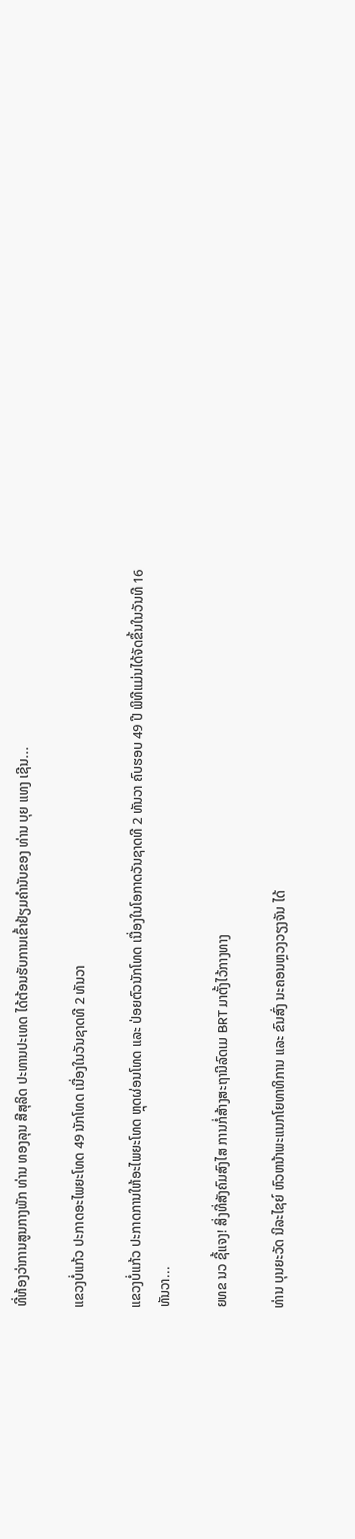ທີ່ຫ້ອງວ່າການສູນກາງພັກ ທ່ານ ທອງລຸນ ສີສຸລິດ ປະທານປະເທດ ໄດ້ຕ້ອນຮັບການເຂົ້າຢ້ຽມຄຳນັບຂອງ ທ່ານ ບຸຍ ແທງ ເຊີນ...

ແຂວງບໍ່ແກ້ວ ປະກາດອະໄພຍະໂທດ 49 ນັກໂທດ ເນື່ອງໃນວັນຊາດທີ 2 ທັນວາ

ແຂວງບໍ່ແກ້ວ ປະກາດການໃຫ້ອະໄພຍະໂທດ ຫຼຸດຜ່ອນໂທດ ແລະ ປ່ອຍຕົວນັກໂທດ ເນື່ອງໃນໂອກາດວັນຊາດທີ 2 ທັນວາ ຄົບຮອບ 49 ປີ ພິທີແມ່ນໄດ້ຈັດຂຶ້ນໃນວັນທີ 16 ທັນວາ...

ຍທຂ ນວ ຊີ້ແຈງ! ສິ່ງທີ່ສັງຄົມສົງໄສ ການກໍ່ສ້າງສະຖານີລົດເມ BRT ມາຕັ້ງໄວ້ກາງທາງ

ທ່ານ ບຸນຍະວັດ ນິລະໄຊຍ໌ ຫົວຫນ້າພະແນກໂຍທາທິການ ແລະ ຂົນສົ່ງ ນະຄອນຫຼວງວຽງຈັນ ໄດ້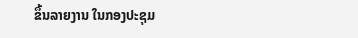ຂຶ້ນລາຍງານ ໃນກອງປະຊຸມ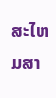ສະໄຫມສາ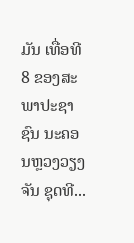ມັນ ເທື່ອທີ 8 ຂອງສະພາປະຊາຊົນ ນະຄອນຫຼວງວຽງຈັນ ຊຸດທີ...